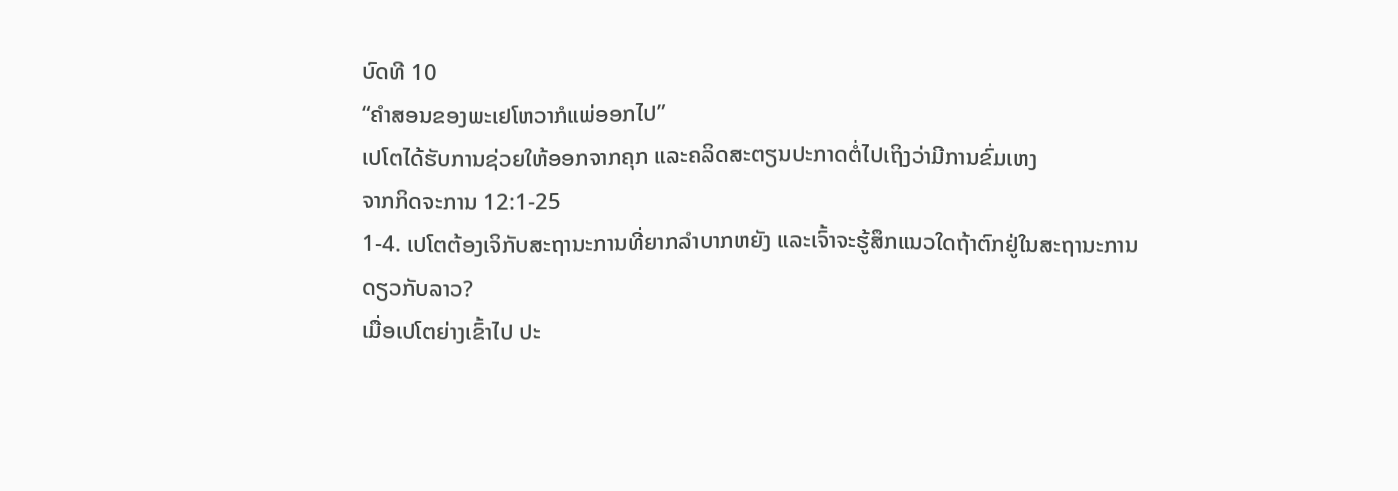ບົດທີ 10
“ຄຳສອນຂອງພະເຢໂຫວາກໍແພ່ອອກໄປ”
ເປໂຕໄດ້ຮັບການຊ່ວຍໃຫ້ອອກຈາກຄຸກ ແລະຄລິດສະຕຽນປະກາດຕໍ່ໄປເຖິງວ່າມີການຂົ່ມເຫງ
ຈາກກິດຈະການ 12:1-25
1-4. ເປໂຕຕ້ອງເຈິກັບສະຖານະການທີ່ຍາກລຳບາກຫຍັງ ແລະເຈົ້າຈະຮູ້ສຶກແນວໃດຖ້າຕົກຢູ່ໃນສະຖານະການດຽວກັບລາວ?
ເມື່ອເປໂຕຍ່າງເຂົ້າໄປ ປະ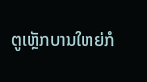ຕູເຫຼັກບານໃຫຍ່ກໍ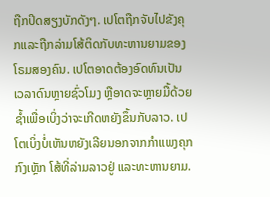ຖືກປິດສຽງບັກດັງໆ. ເປໂຕຖືກຈັບໄປຂັງຄຸກແລະຖືກລ່າມໂສ້ຕິດກັບທະຫານຍາມຂອງໂຣມສອງຄົນ. ເປໂຕອາດຕ້ອງອົດທົນເປັນເວລາດົນຫຼາຍຊົ່ວໂມງ ຫຼືອາດຈະຫຼາຍມື້ດ້ວຍຊ້ຳເພື່ອເບິ່ງວ່າຈະເກີດຫຍັງຂຶ້ນກັບລາວ. ເປໂຕເບິ່ງບໍ່ເຫັນຫຍັງເລີຍນອກຈາກກຳແພງຄຸກ ກົງເຫຼັກ ໂສ້ທີ່ລ່າມລາວຢູ່ ແລະທະຫານຍາມ.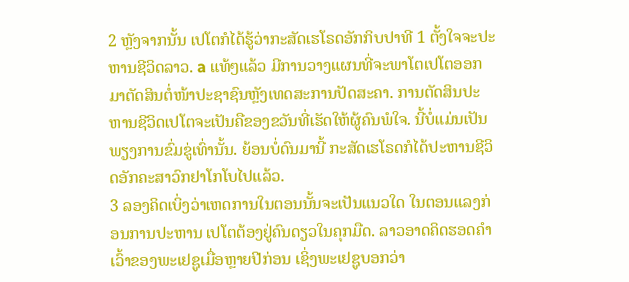2 ຫຼັງຈາກນັ້ນ ເປໂຕກໍໄດ້ຮູ້ວ່າກະສັດເຮໂຣດອັກກິບປາທີ 1 ຕັ້ງໃຈຈະປະຫານຊີວິດລາວ. a ແທ້ໆແລ້ວ ມີການວາງແຜນທີ່ຈະພາໂຕເປໂຕອອກມາຕັດສິນຕໍ່ໜ້າປະຊາຊົນຫຼັງເທດສະການປັດສະຄາ. ການຕັດສິນປະຫານຊີວິດເປໂຕຈະເປັນຄືຂອງຂວັນທີ່ເຮັດໃຫ້ຜູ້ຄົນພໍໃຈ. ນີ້ບໍ່ແມ່ນເປັນພຽງການຂົ່ມຂູ່ເທົ່ານັ້ນ. ຍ້ອນບໍ່ດົນມານີ້ ກະສັດເຮໂຣດກໍໄດ້ປະຫານຊີວິດອັກຄະສາວົກຢາໂກໂບໄປແລ້ວ.
3 ລອງຄິດເບິ່ງວ່າເຫດການໃນຕອນນັ້ນຈະເປັນແນວໃດ ໃນຕອນແລງກ່ອນການປະຫານ ເປໂຕຕ້ອງຢູ່ຄົນດຽວໃນຄຸກມືດ. ລາວອາດຄິດຮອດຄຳເວົ້າຂອງພະເຢຊູເມື່ອຫຼາຍປີກ່ອນ ເຊິ່ງພະເຢຊູບອກວ່າ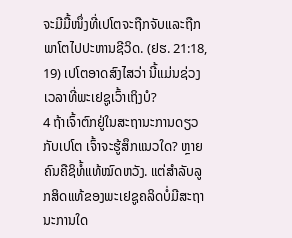ຈະມີມື້ໜຶ່ງທີ່ເປໂຕຈະຖືກຈັບແລະຖືກພາໂຕໄປປະຫານຊີວິດ. (ຢຮ. 21:18, 19) ເປໂຕອາດສົງໄສວ່າ ນີ້ແມ່ນຊ່ວງເວລາທີ່ພະເຢຊູເວົ້າເຖິງບໍ?
4 ຖ້າເຈົ້າຕົກຢູ່ໃນສະຖານະການດຽວກັບເປໂຕ ເຈົ້າຈະຮູ້ສຶກແນວໃດ? ຫຼາຍຄົນຄືຊິທໍ້ແທ້ໝົດຫວັງ. ແຕ່ສຳລັບລູກສິດແທ້ຂອງພະເຢຊູຄລິດບໍ່ມີສະຖານະການໃດ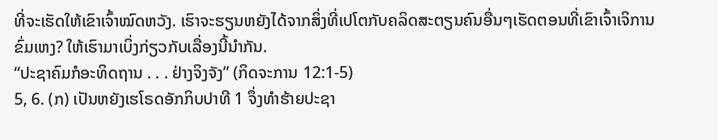ທີ່ຈະເຮັດໃຫ້ເຂົາເຈົ້າໝົດຫວັງ. ເຮົາຈະຮຽນຫຍັງໄດ້ຈາກສິ່ງທີ່ເປໂຕກັບຄລິດສະຕຽນຄົນອື່ນໆເຮັດຕອນທີ່ເຂົາເຈົ້າເຈິການຂົ່ມເຫງ? ໃຫ້ເຮົາມາເບິ່ງກ່ຽວກັບເລື່ອງນີ້ນຳກັນ.
“ປະຊາຄົມກໍອະທິດຖານ . . . ຢ່າງຈິງຈັງ” (ກິດຈະການ 12:1-5)
5, 6. (ກ) ເປັນຫຍັງເຮໂຣດອັກກິບປາທີ 1 ຈຶ່ງທຳຮ້າຍປະຊາ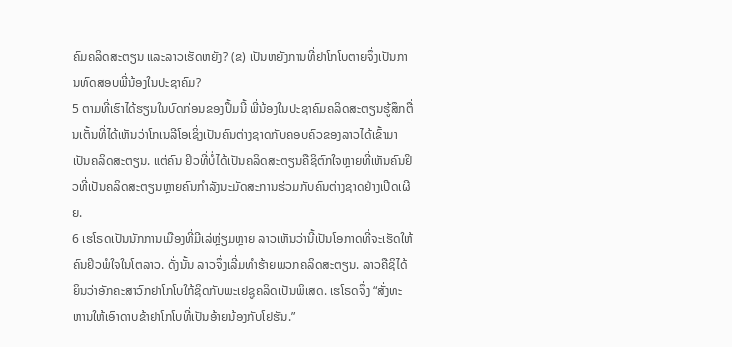ຄົມຄລິດສະຕຽນ ແລະລາວເຮັດຫຍັງ? (ຂ) ເປັນຫຍັງການທີ່ຢາໂກໂບຕາຍຈຶ່ງເປັນການທົດສອບພີ່ນ້ອງໃນປະຊາຄົມ?
5 ຕາມທີ່ເຮົາໄດ້ຮຽນໃນບົດກ່ອນຂອງປຶ້ມນີ້ ພີ່ນ້ອງໃນປະຊາຄົມຄລິດສະຕຽນຮູ້ສຶກຕື່ນເຕັ້ນທີ່ໄດ້ເຫັນວ່າໂກເນລີໂອເຊິ່ງເປັນຄົນຕ່າງຊາດກັບຄອບຄົວຂອງລາວໄດ້ເຂົ້າມາເປັນຄລິດສະຕຽນ. ແຕ່ຄົນ ຢິວທີ່ບໍ່ໄດ້ເປັນຄລິດສະຕຽນຄືຊິຕົກໃຈຫຼາຍທີ່ເຫັນຄົນຢິວທີ່ເປັນຄລິດສະຕຽນຫຼາຍຄົນກຳລັງນະມັດສະການຮ່ວມກັບຄົນຕ່າງຊາດຢ່າງເປີດເຜີຍ.
6 ເຮໂຣດເປັນນັກການເມືອງທີ່ມີເລ່ຫຼ່ຽມຫຼາຍ ລາວເຫັນວ່ານີ້ເປັນໂອກາດທີ່ຈະເຮັດໃຫ້ຄົນຢິວພໍໃຈໃນໂຕລາວ. ດັ່ງນັ້ນ ລາວຈຶ່ງເລີ່ມທຳຮ້າຍພວກຄລິດສະຕຽນ. ລາວຄືຊິໄດ້ຍິນວ່າອັກຄະສາວົກຢາໂກໂບໃກ້ຊິດກັບພະເຢຊູຄລິດເປັນພິເສດ. ເຮໂຣດຈຶ່ງ “ສັ່ງທະຫານໃຫ້ເອົາດາບຂ້າຢາໂກໂບທີ່ເປັນອ້າຍນ້ອງກັບໂຢຮັນ.”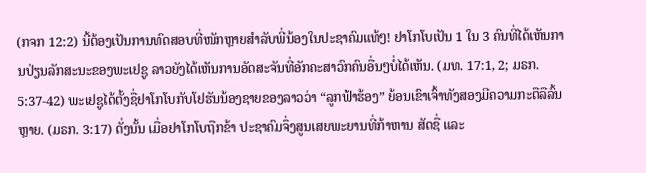(ກຈກ 12:2) ນີ້ຕ້ອງເປັນການທົດສອບທີ່ໜັກຫຼາຍສຳລັບພີ່ນ້ອງໃນປະຊາຄົມແທ້ໆ! ຢາໂກໂບເປັນ 1 ໃນ 3 ຄົນທີ່ໄດ້ເຫັນການປ່ຽນລັກສະນະຂອງພະເຢຊູ ລາວຍັງໄດ້ເຫັນການອັດສະຈັນທີ່ອັກຄະສາວົກຄົນອື່ນໆບໍ່ໄດ້ເຫັນ. (ມທ. 17:1, 2; ມຣກ. 5:37-42) ພະເຢຊູໄດ້ຕັ້ງຊື່ຢາໂກໂບກັບໂຢຮັນນ້ອງຊາຍຂອງລາວວ່າ “ລູກຟ້າຮ້ອງ” ຍ້ອນເຂົາເຈົ້າທັງສອງມີຄວາມກະຕືລືລົ້ນຫຼາຍ. (ມຣກ. 3:17) ດັ່ງນັ້ນ ເມື່ອຢາໂກໂບຖືກຂ້າ ປະຊາຄົມຈຶ່ງສູນເສຍພະຍານທີ່ກ້າຫານ ສັດຊື່ ແລະ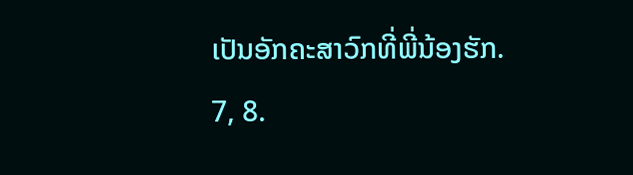ເປັນອັກຄະສາວົກທີ່ພີ່ນ້ອງຮັກ.
7, 8.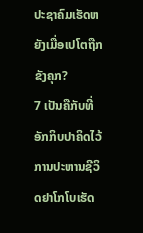ປະຊາຄົມເຮັດຫຍັງເມື່ອເປໂຕຖືກຂັງຄຸກ?
7 ເປັນຄືກັບທີ່ອັກກິບປາຄິດໄວ້ ການປະຫານຊີວິດຢາໂກໂບເຮັດ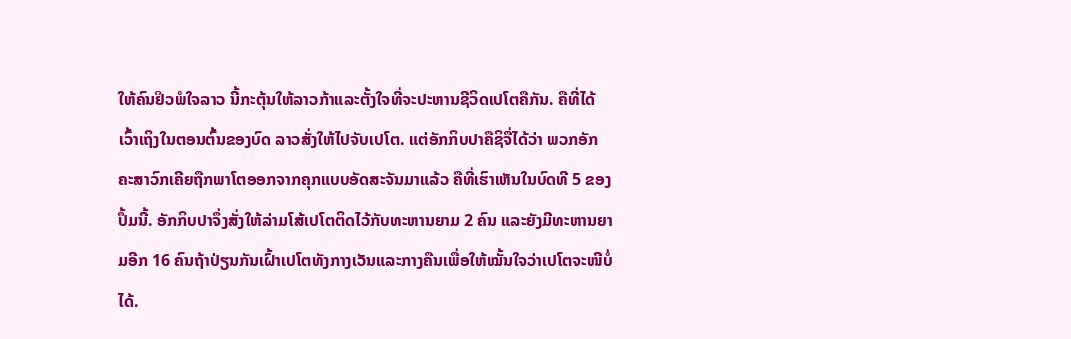ໃຫ້ຄົນຢິວພໍໃຈລາວ ນີ້ກະຕຸ້ນໃຫ້ລາວກ້າແລະຕັ້ງໃຈທີ່ຈະປະຫານຊີວິດເປໂຕຄືກັນ. ຄືທີ່ໄດ້ເວົ້າເຖິງໃນຕອນຕົ້ນຂອງບົດ ລາວສັ່ງໃຫ້ໄປຈັບເປໂຕ. ແຕ່ອັກກິບປາຄືຊິຈື່ໄດ້ວ່າ ພວກອັກຄະສາວົກເຄີຍຖືກພາໂຕອອກຈາກຄຸກແບບອັດສະຈັນມາແລ້ວ ຄືທີ່ເຮົາເຫັນໃນບົດທີ 5 ຂອງປຶ້ມນີ້. ອັກກິບປາຈຶ່ງສັ່ງໃຫ້ລ່າມໂສ້ເປໂຕຕິດໄວ້ກັບທະຫານຍາມ 2 ຄົນ ແລະຍັງມີທະຫານຍາມອີກ 16 ຄົນຖ້າປ່ຽນກັນເຝົ້າເປໂຕທັງກາງເວັນແລະກາງຄືນເພື່ອໃຫ້ໝັ້ນໃຈວ່າເປໂຕຈະໜີບໍ່ໄດ້.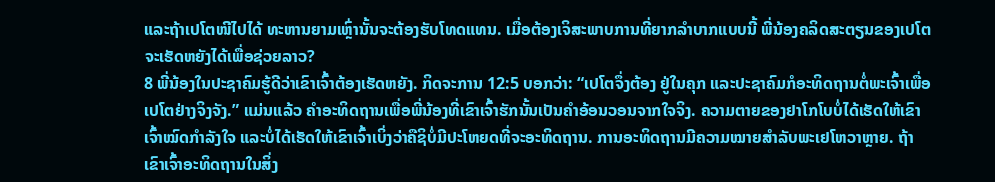ແລະຖ້າເປໂຕໜີໄປໄດ້ ທະຫານຍາມເຫຼົ່ານັ້ນຈະຕ້ອງຮັບໂທດແທນ. ເມື່ອຕ້ອງເຈິສະພາບການທີ່ຍາກລຳບາກແບບນີ້ ພີ່ນ້ອງຄລິດສະຕຽນຂອງເປໂຕຈະເຮັດຫຍັງໄດ້ເພື່ອຊ່ວຍລາວ?
8 ພີ່ນ້ອງໃນປະຊາຄົມຮູ້ດີວ່າເຂົາເຈົ້າຕ້ອງເຮັດຫຍັງ. ກິດຈະການ 12:5 ບອກວ່າ: “ເປໂຕຈຶ່ງຕ້ອງ ຢູ່ໃນຄຸກ ແລະປະຊາຄົມກໍອະທິດຖານຕໍ່ພະເຈົ້າເພື່ອເປໂຕຢ່າງຈິງຈັງ.” ແມ່ນແລ້ວ ຄຳອະທິດຖານເພື່ອພີ່ນ້ອງທີ່ເຂົາເຈົ້າຮັກນັ້ນເປັນຄຳອ້ອນວອນຈາກໃຈຈິງ. ຄວາມຕາຍຂອງຢາໂກໂບບໍ່ໄດ້ເຮັດໃຫ້ເຂົາເຈົ້າໝົດກຳລັງໃຈ ແລະບໍ່ໄດ້ເຮັດໃຫ້ເຂົາເຈົ້າເບິ່ງວ່າຄືຊິບໍ່ມີປະໂຫຍດທີ່ຈະອະທິດຖານ. ການອະທິດຖານມີຄວາມໝາຍສຳລັບພະເຢໂຫວາຫຼາຍ. ຖ້າເຂົາເຈົ້າອະທິດຖານໃນສິ່ງ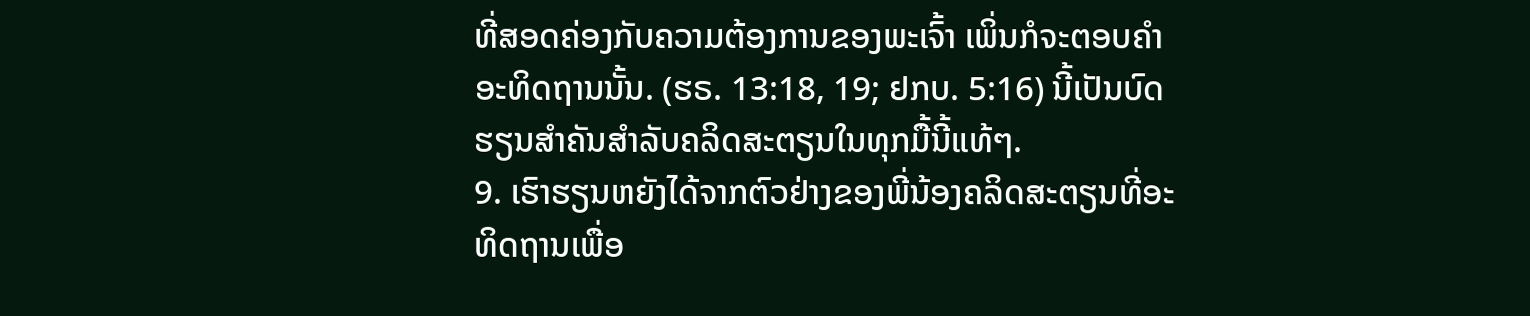ທີ່ສອດຄ່ອງກັບຄວາມຕ້ອງການຂອງພະເຈົ້າ ເພິ່ນກໍຈະຕອບຄຳອະທິດຖານນັ້ນ. (ຮຣ. 13:18, 19; ຢກບ. 5:16) ນີ້ເປັນບົດຮຽນສຳຄັນສຳລັບຄລິດສະຕຽນໃນທຸກມື້ນີ້ແທ້ໆ.
9. ເຮົາຮຽນຫຍັງໄດ້ຈາກຕົວຢ່າງຂອງພີ່ນ້ອງຄລິດສະຕຽນທີ່ອະທິດຖານເພື່ອ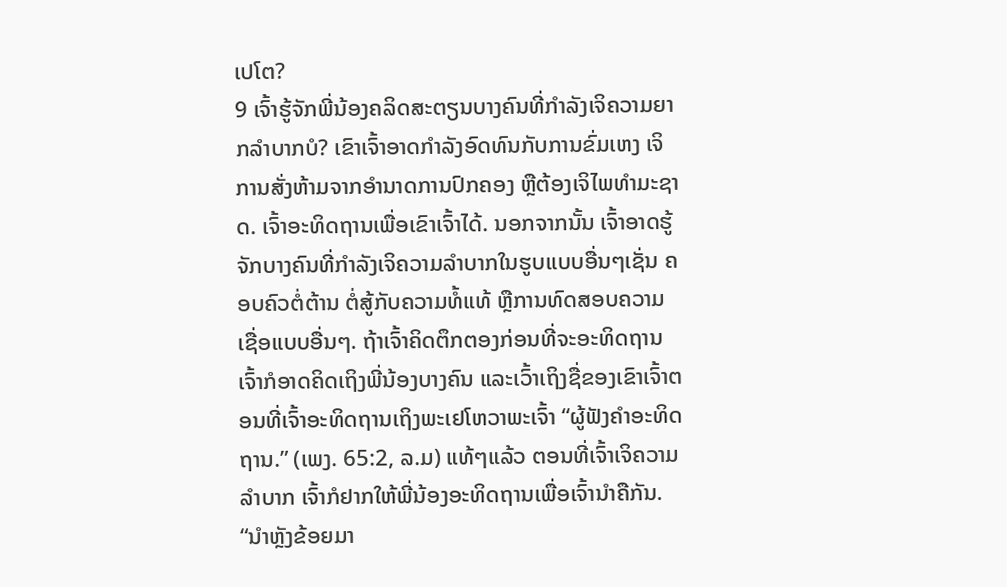ເປໂຕ?
9 ເຈົ້າຮູ້ຈັກພີ່ນ້ອງຄລິດສະຕຽນບາງຄົນທີ່ກຳລັງເຈິຄວາມຍາກລຳບາກບໍ? ເຂົາເຈົ້າອາດກຳລັງອົດທົນກັບການຂົ່ມເຫງ ເຈິການສັ່ງຫ້າມຈາກອຳນາດການປົກຄອງ ຫຼືຕ້ອງເຈິໄພທຳມະຊາດ. ເຈົ້າອະທິດຖານເພື່ອເຂົາເຈົ້າໄດ້. ນອກຈາກນັ້ນ ເຈົ້າອາດຮູ້ຈັກບາງຄົນທີ່ກຳລັງເຈິຄວາມລຳບາກໃນຮູບແບບອື່ນໆເຊັ່ນ ຄອບຄົວຕໍ່ຕ້ານ ຕໍ່ສູ້ກັບຄວາມທໍ້ແທ້ ຫຼືການທົດສອບຄວາມເຊື່ອແບບອື່ນໆ. ຖ້າເຈົ້າຄິດຕຶກຕອງກ່ອນທີ່ຈະອະທິດຖານ ເຈົ້າກໍອາດຄິດເຖິງພີ່ນ້ອງບາງຄົນ ແລະເວົ້າເຖິງຊື່ຂອງເຂົາເຈົ້າຕອນທີ່ເຈົ້າອະທິດຖານເຖິງພະເຢໂຫວາພະເຈົ້າ “ຜູ້ຟັງຄຳອະທິດຖານ.” (ເພງ. 65:2, ລ.ມ) ແທ້ໆແລ້ວ ຕອນທີ່ເຈົ້າເຈິຄວາມລຳບາກ ເຈົ້າກໍຢາກໃຫ້ພີ່ນ້ອງອະທິດຖານເພື່ອເຈົ້ານຳຄືກັນ.
“ນຳຫຼັງຂ້ອຍມາ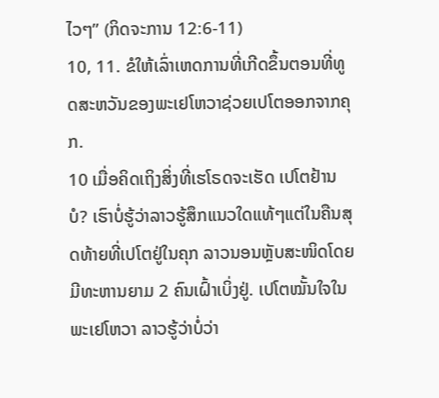ໄວໆ” (ກິດຈະການ 12:6-11)
10, 11. ຂໍໃຫ້ເລົ່າເຫດການທີ່ເກີດຂຶ້ນຕອນທີ່ທູດສະຫວັນຂອງພະເຢໂຫວາຊ່ວຍເປໂຕອອກຈາກຄຸກ.
10 ເມື່ອຄິດເຖິງສິ່ງທີ່ເຮໂຣດຈະເຮັດ ເປໂຕຢ້ານບໍ? ເຮົາບໍ່ຮູ້ວ່າລາວຮູ້ສຶກແນວໃດແທ້ໆແຕ່ໃນຄືນສຸດທ້າຍທີ່ເປໂຕຢູ່ໃນຄຸກ ລາວນອນຫຼັບສະໜິດໂດຍມີທະຫານຍາມ 2 ຄົນເຝົ້າເບິ່ງຢູ່. ເປໂຕໝັ້ນໃຈໃນພະເຢໂຫວາ ລາວຮູ້ວ່າບໍ່ວ່າ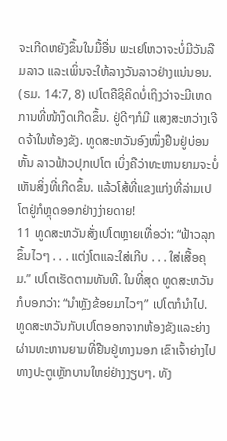ຈະເກີດຫຍັງຂຶ້ນໃນມື້ອື່ນ ພະເຢໂຫວາຈະບໍ່ມີວັນລືມລາວ ແລະເພິ່ນຈະໃຫ້ລາງວັນລາວຢ່າງແນ່ນອນ. (ຣມ. 14:7, 8) ເປໂຕຄືຊິຄິດບໍ່ເຖິງວ່າຈະມີເຫດການທີ່ໜ້າງຶດເກີດຂຶ້ນ. ຢູ່ດີໆກໍມີ ແສງສະຫວ່າງເຈີດຈ້າໃນຫ້ອງຂັງ. ທູດສະຫວັນອົງໜຶ່ງຢືນຢູ່ບ່ອນຫັ້ນ ລາວຟ້າວປຸກເປໂຕ ເບິ່ງຄືວ່າທະຫານຍາມຈະບໍ່ເຫັນສິ່ງທີ່ເກີດຂຶ້ນ. ແລ້ວໂສ້ທີ່ແຂງແກ່ງທີ່ລ່າມເປໂຕຢູ່ກໍຫຼຸດອອກຢ່າງງ່າຍດາຍ!
11 ທູດສະຫວັນສັ່ງເປໂຕຫຼາຍເທື່ອວ່າ: “ຟ້າວລຸກຂຶ້ນໄວໆ . . . ແຕ່ງໂຕແລະໃສ່ເກີບ . . . ໃສ່ເສື້ອຄຸມ.” ເປໂຕເຮັດຕາມທັນທີ. ໃນທີ່ສຸດ ທູດສະຫວັນກໍບອກວ່າ: “ນຳຫຼັງຂ້ອຍມາໄວໆ” ເປໂຕກໍນຳໄປ. ທູດສະຫວັນກັບເປໂຕອອກຈາກຫ້ອງຂັງແລະຍ່າງຜ່ານທະຫານຍາມທີ່ຢືນຢູ່ທາງນອກ ເຂົາເຈົ້າຍ່າງໄປທາງປະຕູເຫຼັກບານໃຫຍ່ຢ່າງງຽບໆ. ທັງ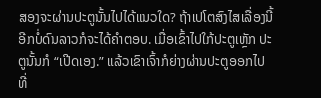ສອງຈະຜ່ານປະຕູນັ້ນໄປໄດ້ແນວໃດ? ຖ້າເປໂຕສົງໄສເລື່ອງນີ້ ອີກບໍ່ດົນລາວກໍຈະໄດ້ຄຳຕອບ. ເມື່ອເຂົ້າໄປໃກ້ປະຕູເຫຼັກ ປະຕູນັ້ນກໍ “ເປີດເອງ.” ແລ້ວເຂົາເຈົ້າກໍຍ່າງຜ່ານປະຕູອອກໄປທີ່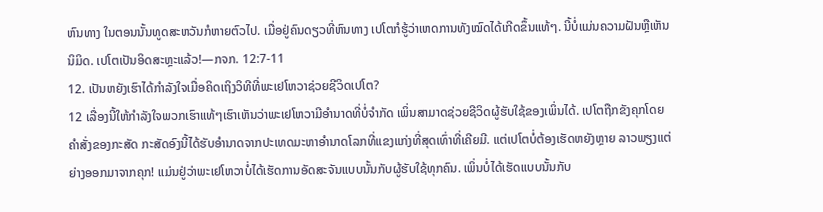ຫົນທາງ ໃນຕອນນັ້ນທູດສະຫວັນກໍຫາຍຕົວໄປ. ເມື່ອຢູ່ຄົນດຽວທີ່ຫົນທາງ ເປໂຕກໍຮູ້ວ່າເຫດການທັງໝົດໄດ້ເກີດຂຶ້ນແທ້ໆ. ນີ້ບໍ່ແມ່ນຄວາມຝັນຫຼືເຫັນນິມິດ. ເປໂຕເປັນອິດສະຫຼະແລ້ວ!—ກຈກ. 12:7-11
12. ເປັນຫຍັງເຮົາໄດ້ກຳລັງໃຈເມື່ອຄິດເຖິງວິທີທີ່ພະເຢໂຫວາຊ່ວຍຊີວິດເປໂຕ?
12 ເລື່ອງນີ້ໃຫ້ກຳລັງໃຈພວກເຮົາແທ້ໆເຮົາເຫັນວ່າພະເຢໂຫວາມີອຳນາດທີ່ບໍ່ຈຳກັດ ເພິ່ນສາມາດຊ່ວຍຊີວິດຜູ້ຮັບໃຊ້ຂອງເພິ່ນໄດ້. ເປໂຕຖືກຂັງຄຸກໂດຍຄຳສັ່ງຂອງກະສັດ ກະສັດອົງນີ້ໄດ້ຮັບອຳນາດຈາກປະເທດມະຫາອຳນາດໂລກທີ່ແຂງແກ່ງທີ່ສຸດເທົ່າທີ່ເຄີຍມີ. ແຕ່ເປໂຕບໍ່ຕ້ອງເຮັດຫຍັງຫຼາຍ ລາວພຽງແຕ່ຍ່າງອອກມາຈາກຄຸກ! ແມ່ນຢູ່ວ່າພະເຢໂຫວາບໍ່ໄດ້ເຮັດການອັດສະຈັນແບບນັ້ນກັບຜູ້ຮັບໃຊ້ທຸກຄົນ. ເພິ່ນບໍ່ໄດ້ເຮັດແບບນັ້ນກັບ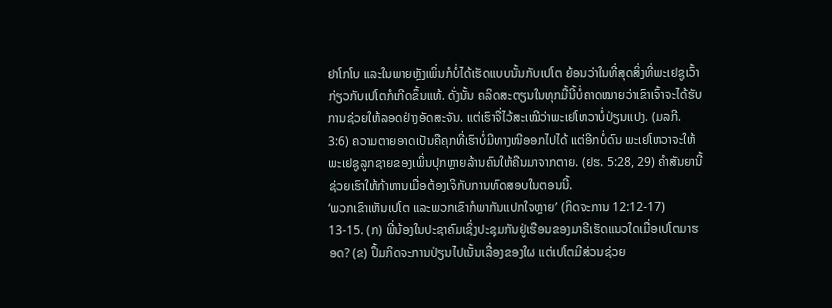ຢາໂກໂບ ແລະໃນພາຍຫຼັງເພິ່ນກໍບໍ່ໄດ້ເຮັດແບບນັ້ນກັບເປໂຕ ຍ້ອນວ່າໃນທີ່ສຸດສິ່ງທີ່ພະເຢຊູເວົ້າກ່ຽວກັບເປໂຕກໍເກີດຂຶ້ນແທ້. ດັ່ງນັ້ນ ຄລິດສະຕຽນໃນທຸກມື້ນີ້ບໍ່ຄາດໝາຍວ່າເຂົາເຈົ້າຈະໄດ້ຮັບການຊ່ວຍໃຫ້ລອດຢ່າງອັດສະຈັນ. ແຕ່ເຮົາຈື່ໄວ້ສະເໝີວ່າພະເຢໂຫວາບໍ່ປ່ຽນແປງ. (ມລກີ. 3:6) ຄວາມຕາຍອາດເປັນຄືຄຸກທີ່ເຮົາບໍ່ມີທາງໜີອອກໄປໄດ້ ແຕ່ອີກບໍ່ດົນ ພະເຢໂຫວາຈະໃຫ້ພະເຢຊູລູກຊາຍຂອງເພິ່ນປຸກຫຼາຍລ້ານຄົນໃຫ້ຄືນມາຈາກຕາຍ. (ຢຮ. 5:28, 29) ຄຳສັນຍານີ້ຊ່ວຍເຮົາໃຫ້ກ້າຫານເມື່ອຕ້ອງເຈິກັບການທົດສອບໃນຕອນນີ້.
‘ພວກເຂົາເຫັນເປໂຕ ແລະພວກເຂົາກໍພາກັນແປກໃຈຫຼາຍ’ (ກິດຈະການ 12:12-17)
13-15. (ກ) ພີ່ນ້ອງໃນປະຊາຄົມເຊິ່ງປະຊຸມກັນຢູ່ເຮືອນຂອງມາຣີເຮັດແນວໃດເມື່ອເປໂຕມາຮອດ? (ຂ) ປຶ້ມກິດຈະການປ່ຽນໄປເນັ້ນເລື່ອງຂອງໃຜ ແຕ່ເປໂຕມີສ່ວນຊ່ວຍ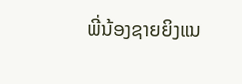ພີ່ນ້ອງຊາຍຍິງແນ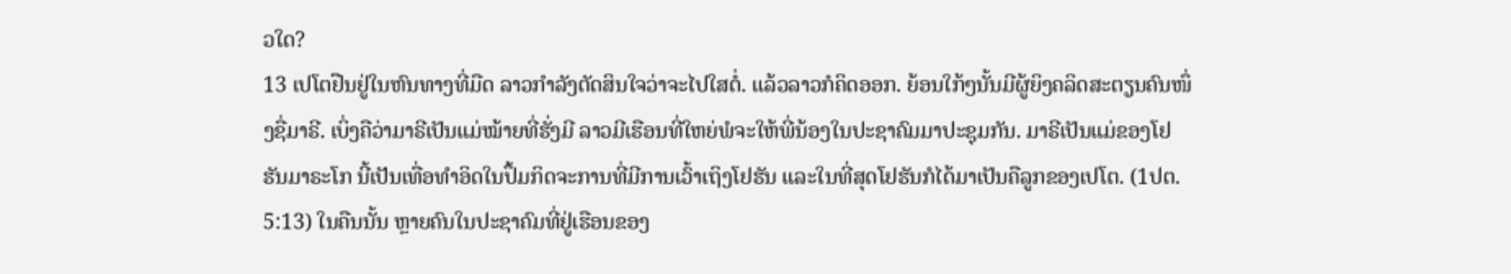ວໃດ?
13 ເປໂຕຢືນຢູ່ໃນຫົນທາງທີ່ມືດ ລາວກຳລັງຕັດສິນໃຈວ່າຈະໄປໃສຕໍ່. ແລ້ວລາວກໍຄິດອອກ. ຍ້ອນໃກ້ໆນັ້ນມີຜູ້ຍິງຄລິດສະຕຽນຄົນໜຶ່ງຊື່ມາຣີ. ເບິ່ງຄືວ່າມາຣີເປັນແມ່ໝ້າຍທີ່ຮັ່ງມີ ລາວມີເຮືອນທີ່ໃຫຍ່ພໍຈະໃຫ້ພີ່ນ້ອງໃນປະຊາຄົມມາປະຊຸມກັນ. ມາຣີເປັນແມ່ຂອງໂຢຮັນມາຣະໂກ ນີ້ເປັນເທື່ອທຳອິດໃນປຶ້ມກິດຈະການທີ່ມີການເວົ້າເຖິງໂຢຮັນ ແລະໃນທີ່ສຸດໂຢຮັນກໍໄດ້ມາເປັນຄືລູກຂອງເປໂຕ. (1ປຕ. 5:13) ໃນຄືນນັ້ນ ຫຼາຍຄົນໃນປະຊາຄົມທີ່ຢູ່ເຮືອນຂອງ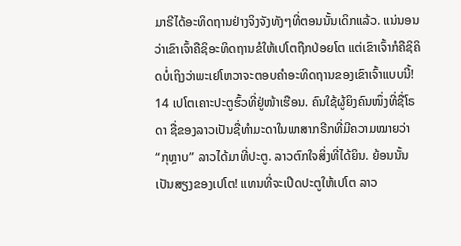ມາຣີໄດ້ອະທິດຖານຢ່າງຈິງຈັງທັງໆທີ່ຕອນນັ້ນເດິກແລ້ວ. ແນ່ນອນວ່າເຂົາເຈົ້າຄືຊິອະທິດຖານຂໍໃຫ້ເປໂຕຖືກປ່ອຍໂຕ ແຕ່ເຂົາເຈົ້າກໍຄືຊິຄິດບໍ່ເຖິງວ່າພະເຢໂຫວາຈະຕອບຄຳອະທິດຖານຂອງເຂົາເຈົ້າແບບນີ້!
14 ເປໂຕເຄາະປະຕູຮົ້ວທີ່ຢູ່ໜ້າເຮືອນ. ຄົນໃຊ້ຜູ້ຍິງຄົນໜຶ່ງທີ່ຊື່ໂຣດາ ຊື່ຂອງລາວເປັນຊື່ທຳມະດາໃນພາສາກຣີກທີ່ມີຄວາມໝາຍວ່າ “ກຸຫຼາບ” ລາວໄດ້ມາທີ່ປະຕູ. ລາວຕົກໃຈສິ່ງທີ່ໄດ້ຍິນ. ຍ້ອນນັ້ນ ເປັນສຽງຂອງເປໂຕ! ແທນທີ່ຈະເປີດປະຕູໃຫ້ເປໂຕ ລາວ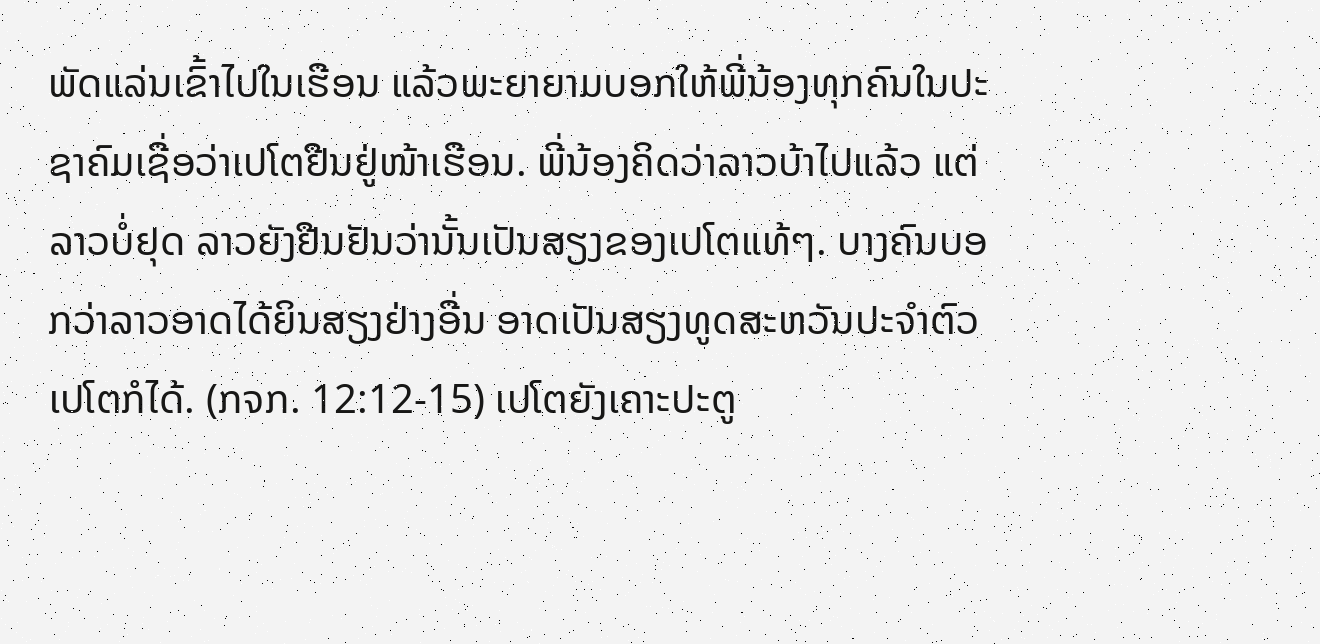ພັດແລ່ນເຂົ້າໄປໃນເຮືອນ ແລ້ວພະຍາຍາມບອກໃຫ້ພີ່ນ້ອງທຸກຄົນໃນປະຊາຄົມເຊື່ອວ່າເປໂຕຢືນຢູ່ໜ້າເຮືອນ. ພີ່ນ້ອງຄິດວ່າລາວບ້າໄປແລ້ວ ແຕ່ລາວບໍ່ຢຸດ ລາວຍັງຢືນຢັນວ່ານັ້ນເປັນສຽງຂອງເປໂຕແທ້ໆ. ບາງຄົນບອກວ່າລາວອາດໄດ້ຍິນສຽງຢ່າງອື່ນ ອາດເປັນສຽງທູດສະຫວັນປະຈຳຕົວເປໂຕກໍໄດ້. (ກຈກ. 12:12-15) ເປໂຕຍັງເຄາະປະຕູ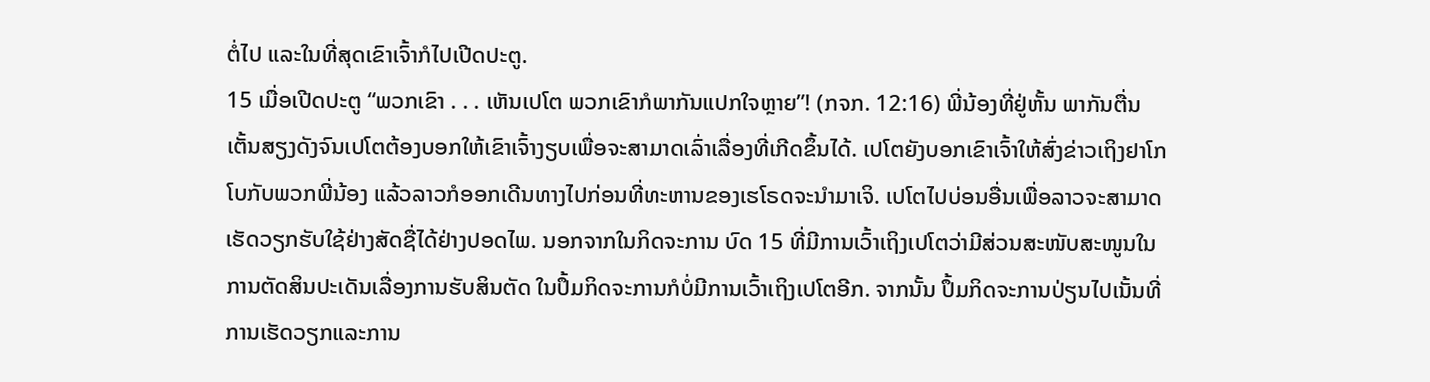ຕໍ່ໄປ ແລະໃນທີ່ສຸດເຂົາເຈົ້າກໍໄປເປີດປະຕູ.
15 ເມື່ອເປີດປະຕູ “ພວກເຂົາ . . . ເຫັນເປໂຕ ພວກເຂົາກໍພາກັນແປກໃຈຫຼາຍ”! (ກຈກ. 12:16) ພີ່ນ້ອງທີ່ຢູ່ຫັ້ນ ພາກັນຕື່ນເຕັ້ນສຽງດັງຈົນເປໂຕຕ້ອງບອກໃຫ້ເຂົາເຈົ້າງຽບເພື່ອຈະສາມາດເລົ່າເລື່ອງທີ່ເກີດຂຶ້ນໄດ້. ເປໂຕຍັງບອກເຂົາເຈົ້າໃຫ້ສົ່ງຂ່າວເຖິງຢາໂກໂບກັບພວກພີ່ນ້ອງ ແລ້ວລາວກໍອອກເດີນທາງໄປກ່ອນທີ່ທະຫານຂອງເຮໂຣດຈະນຳມາເຈິ. ເປໂຕໄປບ່ອນອື່ນເພື່ອລາວຈະສາມາດເຮັດວຽກຮັບໃຊ້ຢ່າງສັດຊື່ໄດ້ຢ່າງປອດໄພ. ນອກຈາກໃນກິດຈະການ ບົດ 15 ທີ່ມີການເວົ້າເຖິງເປໂຕວ່າມີສ່ວນສະໜັບສະໜູນໃນການຕັດສິນປະເດັນເລື່ອງການຮັບສິນຕັດ ໃນປຶ້ມກິດຈະການກໍບໍ່ມີການເວົ້າເຖິງເປໂຕອີກ. ຈາກນັ້ນ ປຶ້ມກິດຈະການປ່ຽນໄປເນັ້ນທີ່ການເຮັດວຽກແລະການ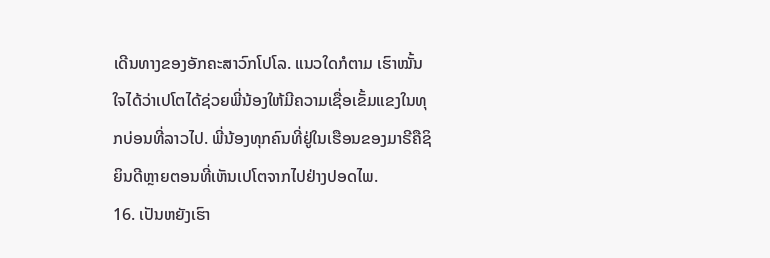ເດີນທາງຂອງອັກຄະສາວົກໂປໂລ. ແນວໃດກໍຕາມ ເຮົາໝັ້ນໃຈໄດ້ວ່າເປໂຕໄດ້ຊ່ວຍພີ່ນ້ອງໃຫ້ມີຄວາມເຊື່ອເຂັ້ມແຂງໃນທຸກບ່ອນທີ່ລາວໄປ. ພີ່ນ້ອງທຸກຄົນທີ່ຢູ່ໃນເຮືອນຂອງມາຣີຄືຊິຍິນດີຫຼາຍຕອນທີ່ເຫັນເປໂຕຈາກໄປຢ່າງປອດໄພ.
16. ເປັນຫຍັງເຮົາ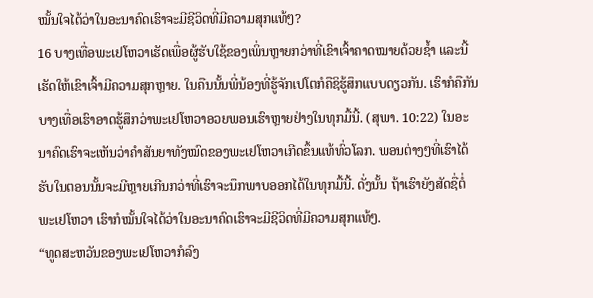ໝັ້ນໃຈໄດ້ວ່າໃນອະນາຄົດເຮົາຈະມີຊີວິດທີ່ມີຄວາມສຸກແທ້ໆ?
16 ບາງເທື່ອພະເຢໂຫວາເຮັດເພື່ອຜູ້ຮັບໃຊ້ຂອງເພິ່ນຫຼາຍກວ່າທີ່ເຂົາເຈົ້າຄາດໝາຍດ້ວຍຊ້ຳ ແລະນີ້ເຮັດໃຫ້ເຂົາເຈົ້າມີຄວາມສຸກຫຼາຍ. ໃນຄືນນັ້ນພີ່ນ້ອງທີ່ຮູ້ຈັກເປໂຕກໍຄືຊິຮູ້ສຶກແບບດຽວກັນ. ເຮົາກໍຄືກັນ ບາງເທື່ອເຮົາອາດຮູ້ສຶກວ່າພະເຢໂຫວາອວຍພອນເຮົາຫຼາຍຢ່າງໃນທຸກມື້ນີ້. (ສຸພາ. 10:22) ໃນອະນາຄົດເຮົາຈະເຫັນວ່າຄຳສັນຍາທັງໝົດຂອງພະເຢໂຫວາເກີດຂຶ້ນແທ້ທົ່ວໂລກ. ພອນຕ່າງໆທີ່ເຮົາໄດ້ຮັບໃນຕອນນັ້ນຈະມີຫຼາຍເກີນກວ່າທີ່ເຮົາຈະນຶກພາບອອກໄດ້ໃນທຸກມື້ນີ້. ດັ່ງນັ້ນ ຖ້າເຮົາຍັງສັດຊື່ຕໍ່ພະເຢໂຫວາ ເຮົາກໍໝັ້ນໃຈໄດ້ວ່າໃນອະນາຄົດເຮົາຈະມີຊີວິດທີ່ມີຄວາມສຸກແທ້ໆ.
“ທູດສະຫວັນຂອງພະເຢໂຫວາກໍລົງ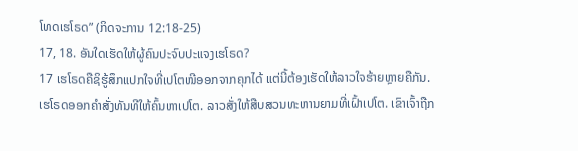ໂທດເຮໂຣດ” (ກິດຈະການ 12:18-25)
17, 18. ອັນໃດເຮັດໃຫ້ຜູ້ຄົນປະຈົບປະແຈງເຮໂຣດ?
17 ເຮໂຣດຄືຊິຮູ້ສຶກແປກໃຈທີ່ເປໂຕໜີອອກຈາກຄຸກໄດ້ ແຕ່ນີ້ຕ້ອງເຮັດໃຫ້ລາວໃຈຮ້າຍຫຼາຍຄືກັນ. ເຮໂຣດອອກຄຳສັ່ງທັນທີໃຫ້ຄົ້ນຫາເປໂຕ. ລາວສັ່ງໃຫ້ສືບສວນທະຫານຍາມທີ່ເຝົ້າເປໂຕ. ເຂົາເຈົ້າຖືກ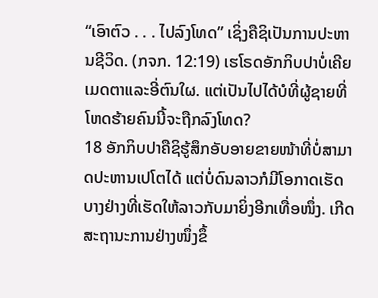“ເອົາຕົວ . . . ໄປລົງໂທດ” ເຊິ່ງຄືຊິເປັນການປະຫານຊີວິດ. (ກຈກ. 12:19) ເຮໂຣດອັກກິບປາບໍ່ເຄີຍເມດຕາແລະອີ່ຕົນໃຜ. ແຕ່ເປັນໄປໄດ້ບໍທີ່ຜູ້ຊາຍທີ່ໂຫດຮ້າຍຄົນນີ້ຈະຖືກລົງໂທດ?
18 ອັກກິບປາຄືຊິຮູ້ສຶກອັບອາຍຂາຍໜ້າທີ່ບໍ່ສາມາດປະຫານເປໂຕໄດ້ ແຕ່ບໍ່ດົນລາວກໍມີໂອກາດເຮັດບາງຢ່າງທີ່ເຮັດໃຫ້ລາວກັບມາຍິ່ງອີກເທື່ອໜຶ່ງ. ເກີດສະຖານະການຢ່າງໜຶ່ງຂຶ້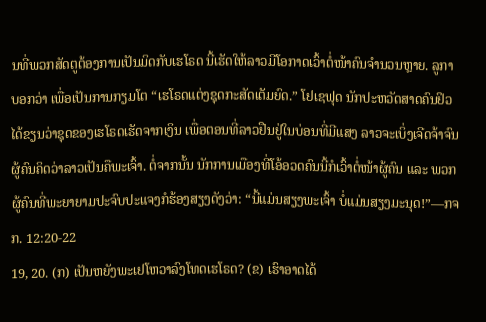ນທີ່ພວກສັດຕູຕ້ອງການເປັນມິດກັບເຮໂຣດ ນີ້ເຮັດໃຫ້ລາວມີໂອກາດເວົ້າຕໍ່ໜ້າຄົນຈຳນວນຫຼາຍ. ລູກາບອກວ່າ ເພື່ອເປັນການກຽມໂຕ “ເຮໂຣດແຕ່ງຊຸດກະສັດເຕັມຍົດ.” ໂຢເຊຟຸດ ນັກປະຫວັດສາດຄົນຢິວໄດ້ຂຽນວ່າຊຸດຂອງເຮໂຣດເຮັດຈາກເງິນ ເພື່ອຕອນທີ່ລາວຢືນຢູ່ໃນບ່ອນທີ່ມີແສງ ລາວຈະເບິ່ງເຈີດຈ້າຈົນຜູ້ຄົນຄິດວ່າລາວເປັນຄືພະເຈົ້າ. ຕໍ່ຈາກນັ້ນ ນັກການເມືອງທີ່ໂອ້ອວດຄົນນີ້ກໍເວົ້າຕໍ່ໜ້າຜູ້ຄົນ ແລະ ພວກຜູ້ຄົນທີ່ພະຍາຍາມປະຈົບປະແຈງກໍຮ້ອງສຽງດັງວ່າ: “ນີ້ແມ່ນສຽງພະເຈົ້າ ບໍ່ແມ່ນສຽງມະນຸດ!”—ກຈກ. 12:20-22
19, 20. (ກ) ເປັນຫຍັງພະເຢໂຫວາລົງໂທດເຮໂຣດ? (ຂ) ເຮົາອາດໄດ້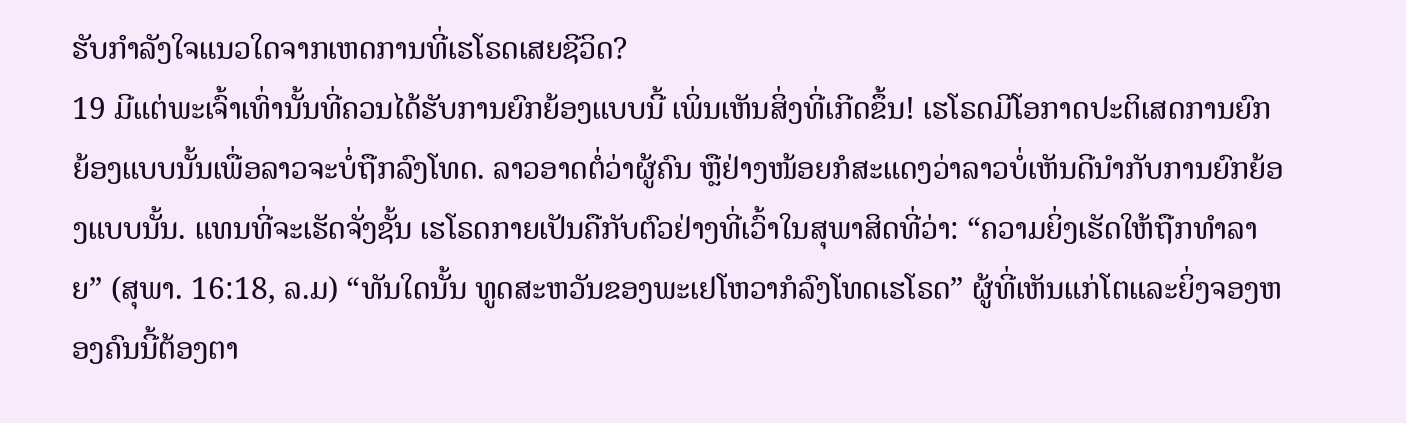ຮັບກຳລັງໃຈແນວໃດຈາກເຫດການທີ່ເຮໂຣດເສຍຊີວິດ?
19 ມີແຕ່ພະເຈົ້າເທົ່ານັ້ນທີ່ຄວນໄດ້ຮັບການຍົກຍ້ອງແບບນີ້ ເພິ່ນເຫັນສິ່ງທີ່ເກີດຂຶ້ນ! ເຮໂຣດມີໂອກາດປະຕິເສດການຍົກຍ້ອງແບບນັ້ນເພື່ອລາວຈະບໍ່ຖືກລົງໂທດ. ລາວອາດຕໍ່ວ່າຜູ້ຄົນ ຫຼືຢ່າງໜ້ອຍກໍສະແດງວ່າລາວບໍ່ເຫັນດີນຳກັບການຍົກຍ້ອງແບບນັ້ນ. ແທນທີ່ຈະເຮັດຈັ່ງຊັ້ນ ເຮໂຣດກາຍເປັນຄືກັບຕົວຢ່າງທີ່ເວົ້າໃນສຸພາສິດທີ່ວ່າ: “ຄວາມຍິ່ງເຮັດໃຫ້ຖືກທຳລາຍ” (ສຸພາ. 16:18, ລ.ມ) “ທັນໃດນັ້ນ ທູດສະຫວັນຂອງພະເຢໂຫວາກໍລົງໂທດເຮໂຣດ” ຜູ້ທີ່ເຫັນແກ່ໂຕແລະຍິ່ງຈອງຫອງຄົນນີ້ຕ້ອງຕາ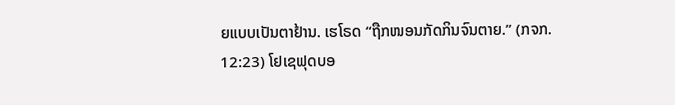ຍແບບເປັນຕາຢ້ານ. ເຮໂຣດ “ຖືກໜອນກັດກິນຈົນຕາຍ.” (ກຈກ. 12:23) ໂຢເຊຟຸດບອ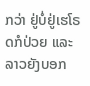ກວ່າ ຢູ່ບໍ່ຢູ່ເຮໂຣດກໍປ່ວຍ ແລະລາວຍັງບອກ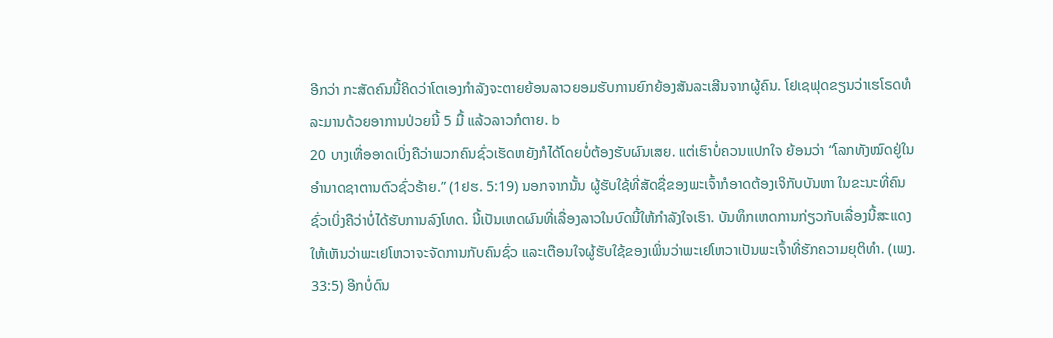ອີກວ່າ ກະສັດຄົນນີ້ຄິດວ່າໂຕເອງກຳລັງຈະຕາຍຍ້ອນລາວຍອມຮັບການຍົກຍ້ອງສັນລະເສີນຈາກຜູ້ຄົນ. ໂຢເຊຟຸດຂຽນວ່າເຮໂຣດທໍລະມານດ້ວຍອາການປ່ວຍນີ້ 5 ມື້ ແລ້ວລາວກໍຕາຍ. b
20 ບາງເທື່ອອາດເບິ່ງຄືວ່າພວກຄົນຊົ່ວເຮັດຫຍັງກໍໄດ້ໂດຍບໍ່ຕ້ອງຮັບຜົນເສຍ. ແຕ່ເຮົາບໍ່ຄວນແປກໃຈ ຍ້ອນວ່າ “ໂລກທັງໝົດຢູ່ໃນອຳນາດຊາຕານຕົວຊົ່ວຮ້າຍ.” (1ຢຮ. 5:19) ນອກຈາກນັ້ນ ຜູ້ຮັບໃຊ້ທີ່ສັດຊື່ຂອງພະເຈົ້າກໍອາດຕ້ອງເຈິກັບບັນຫາ ໃນຂະນະທີ່ຄົນຊົ່ວເບິ່ງຄືວ່າບໍ່ໄດ້ຮັບການລົງໂທດ. ນີ້ເປັນເຫດຜົນທີ່ເລື່ອງລາວໃນບົດນີ້ໃຫ້ກຳລັງໃຈເຮົາ. ບັນທຶກເຫດການກ່ຽວກັບເລື່ອງນີ້ສະແດງໃຫ້ເຫັນວ່າພະເຢໂຫວາຈະຈັດການກັບຄົນຊົ່ວ ແລະເຕືອນໃຈຜູ້ຮັບໃຊ້ຂອງເພິ່ນວ່າພະເຢໂຫວາເປັນພະເຈົ້າທີ່ຮັກຄວາມຍຸຕິທຳ. (ເພງ. 33:5) ອີກບໍ່ດົນ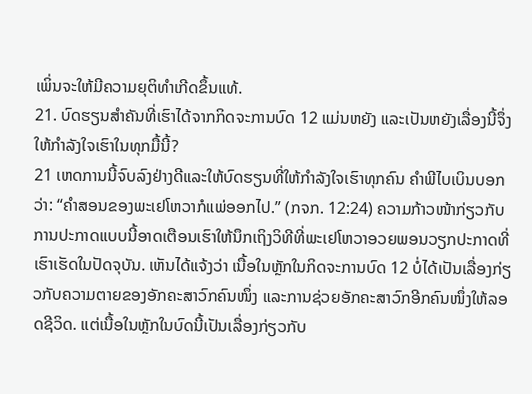ເພິ່ນຈະໃຫ້ມີຄວາມຍຸຕິທຳເກີດຂຶ້ນແທ້.
21. ບົດຮຽນສຳຄັນທີ່ເຮົາໄດ້ຈາກກິດຈະການບົດ 12 ແມ່ນຫຍັງ ແລະເປັນຫຍັງເລື່ອງນີ້ຈຶ່ງໃຫ້ກຳລັງໃຈເຮົາໃນທຸກມື້ນີ້?
21 ເຫດການນີ້ຈົບລົງຢ່າງດີແລະໃຫ້ບົດຮຽນທີ່ໃຫ້ກຳລັງໃຈເຮົາທຸກຄົນ ຄຳພີໄບເບິນບອກວ່າ: “ຄຳສອນຂອງພະເຢໂຫວາກໍແພ່ອອກໄປ.” (ກຈກ. 12:24) ຄວາມກ້າວໜ້າກ່ຽວກັບການປະກາດແບບນີ້ອາດເຕືອນເຮົາໃຫ້ນຶກເຖິງວິທີທີ່ພະເຢໂຫວາອວຍພອນວຽກປະກາດທີ່ເຮົາເຮັດໃນປັດຈຸບັນ. ເຫັນໄດ້ແຈ້ງວ່າ ເນື້ອໃນຫຼັກໃນກິດຈະການບົດ 12 ບໍ່ໄດ້ເປັນເລື່ອງກ່ຽວກັບຄວາມຕາຍຂອງອັກຄະສາວົກຄົນໜຶ່ງ ແລະການຊ່ວຍອັກຄະສາວົກອີກຄົນໜຶ່ງໃຫ້ລອດຊີວິດ. ແຕ່ເນື້ອໃນຫຼັກໃນບົດນີ້ເປັນເລື່ອງກ່ຽວກັບ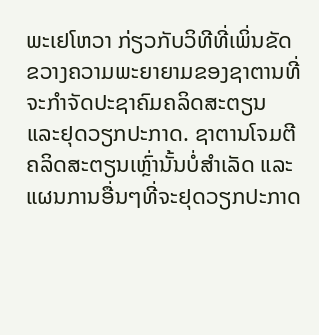ພະເຢໂຫວາ ກ່ຽວກັບວິທີທີ່ເພິ່ນຂັດຂວາງຄວາມພະຍາຍາມຂອງຊາຕານທີ່ຈະກຳຈັດປະຊາຄົມຄລິດສະຕຽນ ແລະຢຸດວຽກປະກາດ. ຊາຕານໂຈມຕີຄລິດສະຕຽນເຫຼົ່ານັ້ນບໍ່ສຳເລັດ ແລະແຜນການອື່ນໆທີ່ຈະຢຸດວຽກປະກາດ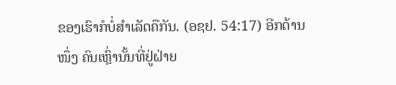ຂອງເຮົາກໍບໍ່ສຳເລັດຄືກັນ. (ອຊຢ. 54:17) ອີກດ້ານໜຶ່ງ ຄົນເຫຼົ່ານັ້ນທີ່ຢູ່ຝ່າຍ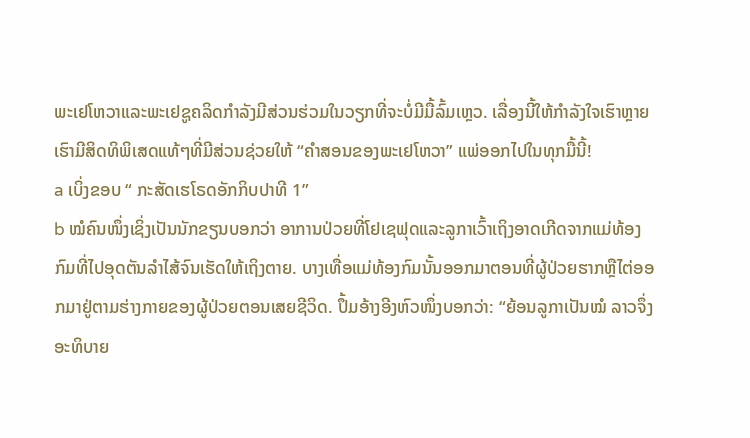ພະເຢໂຫວາແລະພະເຢຊູຄລິດກຳລັງມີສ່ວນຮ່ວມໃນວຽກທີ່ຈະບໍ່ມີມື້ລົ້ມເຫຼວ. ເລື່ອງນີ້ໃຫ້ກຳລັງໃຈເຮົາຫຼາຍ ເຮົາມີສິດທິພິເສດແທ້ໆທີ່ມີສ່ວນຊ່ວຍໃຫ້ “ຄຳສອນຂອງພະເຢໂຫວາ” ແພ່ອອກໄປໃນທຸກມື້ນີ້!
a ເບິ່ງຂອບ “ ກະສັດເຮໂຣດອັກກິບປາທີ 1”
b ໝໍຄົນໜຶ່ງເຊິ່ງເປັນນັກຂຽນບອກວ່າ ອາການປ່ວຍທີ່ໂຢເຊຟຸດແລະລູກາເວົ້າເຖິງອາດເກີດຈາກແມ່ທ້ອງກົມທີ່ໄປອຸດຕັນລຳໄສ້ຈົນເຮັດໃຫ້ເຖິງຕາຍ. ບາງເທື່ອແມ່ທ້ອງກົມນັ້ນອອກມາຕອນທີ່ຜູ້ປ່ວຍຮາກຫຼືໄຕ່ອອກມາຢູ່ຕາມຮ່າງກາຍຂອງຜູ້ປ່ວຍຕອນເສຍຊີວິດ. ປຶ້ມອ້າງອີງຫົວໜຶ່ງບອກວ່າ: “ຍ້ອນລູກາເປັນໝໍ ລາວຈຶ່ງອະທິບາຍ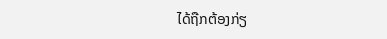ໄດ້ຖືກຕ້ອງກ່ຽ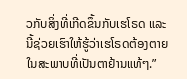ວກັບສິ່ງທີ່ເກີດຂຶ້ນກັບເຮໂຣດ ແລະນີ້ຊ່ວຍເຮົາໃຫ້ຮູ້ວ່າເຮໂຣດຕ້ອງຕາຍໃນສະພາບທີ່ເປັນຕາຢ້ານແທ້ໆ.”